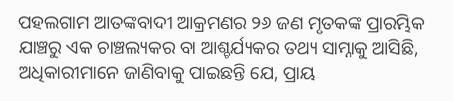ପହଲଗାମ ଆତଙ୍କବାଦୀ ଆକ୍ରମଣର ୨୬ ଜଣ ମୃତକଙ୍କ ପ୍ରାରମ୍ଭିକ ଯାଞ୍ଚରୁ ଏକ ଚାଞ୍ଚଲ୍ୟକର ବା ଆଶ୍ଚର୍ଯ୍ୟକର ତଥ୍ୟ ସାମ୍ନାକୁ ଆସିଛି, ଅଧିକାରୀମାନେ ଜାଣିବାକୁ ପାଇଛନ୍ତି ଯେ, ପ୍ରାୟ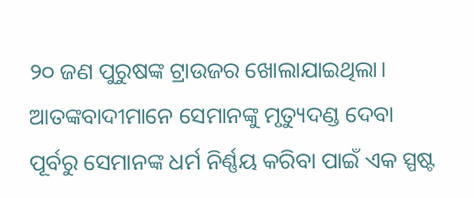୨୦ ଜଣ ପୁରୁଷଙ୍କ ଟ୍ରାଉଜର ଖୋଲାଯାଇଥିଲା। ଆତଙ୍କବାଦୀମାନେ ସେମାନଙ୍କୁ ମୃତ୍ୟୁଦଣ୍ଡ ଦେବା ପୂର୍ବରୁ ସେମାନଙ୍କ ଧର୍ମ ନିର୍ଣ୍ଣୟ କରିବା ପାଇଁ ଏକ ସ୍ପଷ୍ଟ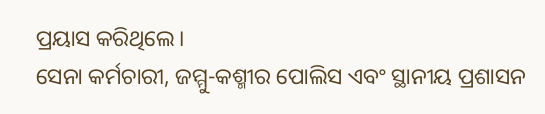ପ୍ରୟାସ କରିଥିଲେ।
ସେନା କର୍ମଚାରୀ, ଜମ୍ମୁ-କଶ୍ମୀର ପୋଲିସ ଏବଂ ସ୍ଥାନୀୟ ପ୍ରଶାସନ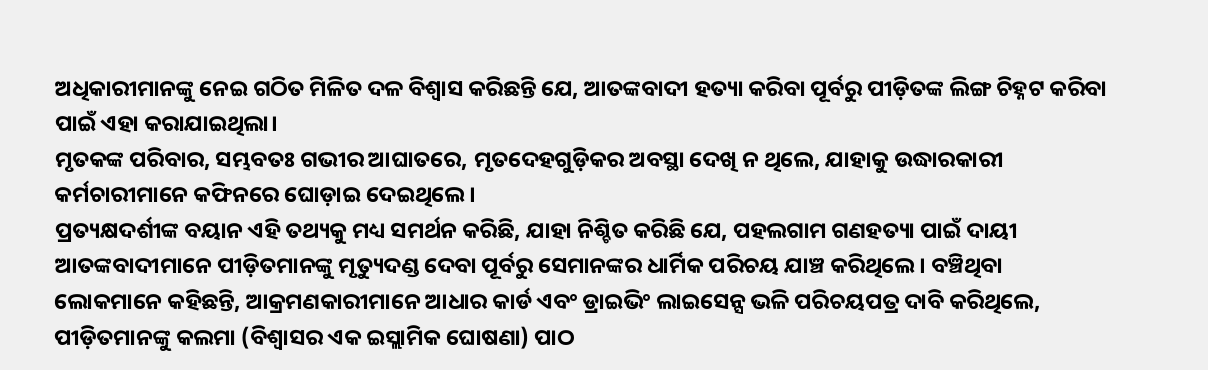ଅଧିକାରୀମାନଙ୍କୁ ନେଇ ଗଠିତ ମିଳିତ ଦଳ ବିଶ୍ୱାସ କରିଛନ୍ତି ଯେ, ଆତଙ୍କବାଦୀ ହତ୍ୟା କରିବା ପୂର୍ବରୁ ପୀଡ଼ିତଙ୍କ ଲିଙ୍ଗ ଚିହ୍ନଟ କରିବା ପାଇଁ ଏହା କରାଯାଇଥିଲା।
ମୃତକଙ୍କ ପରିବାର, ସମ୍ଭବତଃ ଗଭୀର ଆଘାତରେ, ମୃତଦେହଗୁଡ଼ିକର ଅବସ୍ଥା ଦେଖି ନ ଥିଲେ, ଯାହାକୁ ଉଦ୍ଧାରକାରୀ କର୍ମଚାରୀମାନେ କଫିନରେ ଘୋଡ଼ାଇ ଦେଇଥିଲେ।
ପ୍ରତ୍ୟକ୍ଷଦର୍ଶୀଙ୍କ ବୟାନ ଏହି ତଥ୍ୟକୁ ମଧ୍ୟ ସମର୍ଥନ କରିଛି, ଯାହା ନିଶ୍ଚିତ କରିଛି ଯେ, ପହଲଗାମ ଗଣହତ୍ୟା ପାଇଁ ଦାୟୀ ଆତଙ୍କବାଦୀମାନେ ପୀଡ଼ିତମାନଙ୍କୁ ମୃତ୍ୟୁଦଣ୍ଡ ଦେବା ପୂର୍ବରୁ ସେମାନଙ୍କର ଧାର୍ମିକ ପରିଚୟ ଯାଞ୍ଚ କରିଥିଲେ। ବଞ୍ଚିଥିବା ଲୋକମାନେ କହିଛନ୍ତି, ଆକ୍ରମଣକାରୀମାନେ ଆଧାର କାର୍ଡ ଏବଂ ଡ୍ରାଇଭିଂ ଲାଇସେନ୍ସ ଭଳି ପରିଚୟପତ୍ର ଦାବି କରିଥିଲେ, ପୀଡ଼ିତମାନଙ୍କୁ କଲମା (ବିଶ୍ୱାସର ଏକ ଇସ୍ଲାମିକ ଘୋଷଣା) ପାଠ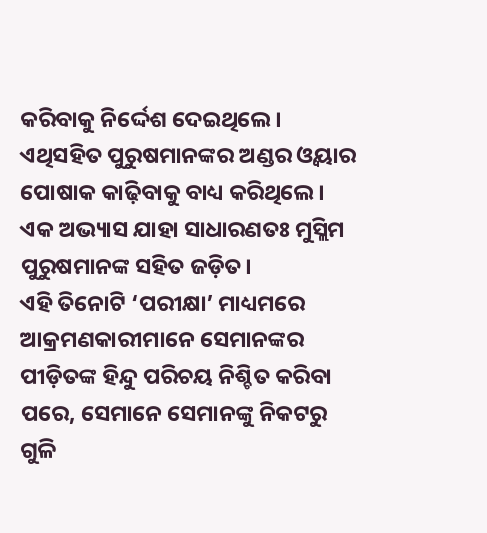କରିବାକୁ ନିର୍ଦ୍ଦେଶ ଦେଇଥିଲେ। ଏଥିସହିତ ପୁରୁଷମାନଙ୍କର ଅଣ୍ଡର ଓ୍ବୟାର ପୋଷାକ କାଢ଼ିବାକୁ ବାଧ୍ୟ କରିଥିଲେ। ଏକ ଅଭ୍ୟାସ ଯାହା ସାଧାରଣତଃ ମୁସ୍ଲିମ ପୁରୁଷମାନଙ୍କ ସହିତ ଜଡ଼ିତ।
ଏହି ତିନୋଟି ‘ପରୀକ୍ଷା’ ମାଧ୍ୟମରେ ଆକ୍ରମଣକାରୀମାନେ ସେମାନଙ୍କର ପୀଡ଼ିତଙ୍କ ହିନ୍ଦୁ ପରିଚୟ ନିଶ୍ଚିତ କରିବା ପରେ, ସେମାନେ ସେମାନଙ୍କୁ ନିକଟରୁ ଗୁଳି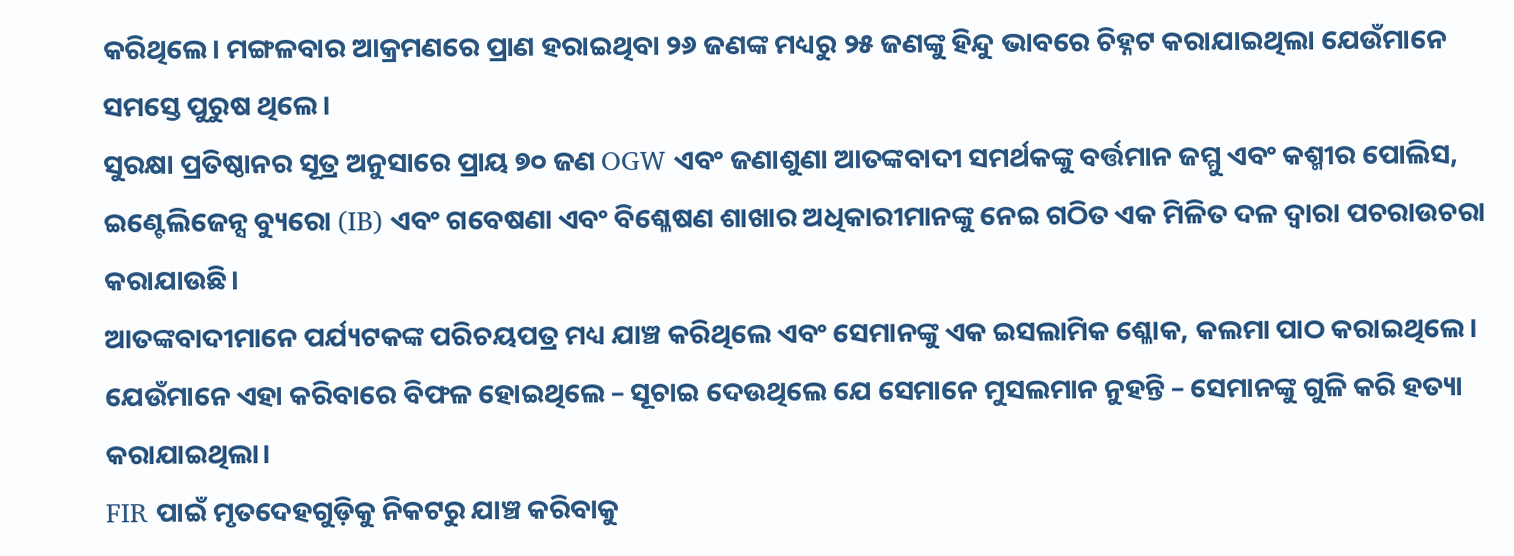କରିଥିଲେ। ମଙ୍ଗଳବାର ଆକ୍ରମଣରେ ପ୍ରାଣ ହରାଇଥିବା ୨୬ ଜଣଙ୍କ ମଧ୍ୟରୁ ୨୫ ଜଣଙ୍କୁ ହିନ୍ଦୁ ଭାବରେ ଚିହ୍ନଟ କରାଯାଇଥିଲା ଯେଉଁମାନେ ସମସ୍ତେ ପୁରୁଷ ଥିଲେ।
ସୁରକ୍ଷା ପ୍ରତିଷ୍ଠାନର ସୂତ୍ର ଅନୁସାରେ ପ୍ରାୟ ୭୦ ଜଣ OGW ଏବଂ ଜଣାଶୁଣା ଆତଙ୍କବାଦୀ ସମର୍ଥକଙ୍କୁ ବର୍ତ୍ତମାନ ଜମ୍ମୁ ଏବଂ କଶ୍ମୀର ପୋଲିସ, ଇଣ୍ଟେଲିଜେନ୍ସ ବ୍ୟୁରୋ (IB) ଏବଂ ଗବେଷଣା ଏବଂ ବିଶ୍ଳେଷଣ ଶାଖାର ଅଧିକାରୀମାନଙ୍କୁ ନେଇ ଗଠିତ ଏକ ମିଳିତ ଦଳ ଦ୍ୱାରା ପଚରାଉଚରା କରାଯାଉଛି।
ଆତଙ୍କବାଦୀମାନେ ପର୍ଯ୍ୟଟକଙ୍କ ପରିଚୟପତ୍ର ମଧ୍ୟ ଯାଞ୍ଚ କରିଥିଲେ ଏବଂ ସେମାନଙ୍କୁ ଏକ ଇସଲାମିକ ଶ୍ଳୋକ, କଲମା ପାଠ କରାଇଥିଲେ। ଯେଉଁମାନେ ଏହା କରିବାରେ ବିଫଳ ହୋଇଥିଲେ – ସୂଚାଇ ଦେଉଥିଲେ ଯେ ସେମାନେ ମୁସଲମାନ ନୁହନ୍ତି – ସେମାନଙ୍କୁ ଗୁଳି କରି ହତ୍ୟା କରାଯାଇଥିଲା।
FIR ପାଇଁ ମୃତଦେହଗୁଡ଼ିକୁ ନିକଟରୁ ଯାଞ୍ଚ କରିବାକୁ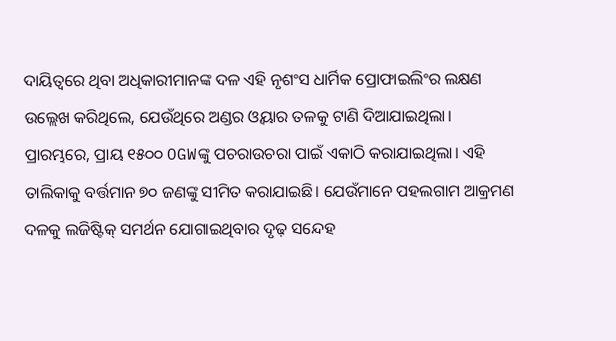ଦାୟିତ୍ୱରେ ଥିବା ଅଧିକାରୀମାନଙ୍କ ଦଳ ଏହି ନୃଶଂସ ଧାର୍ମିକ ପ୍ରୋଫାଇଲିଂର ଲକ୍ଷଣ ଉଲ୍ଲେଖ କରିଥିଲେ, ଯେଉଁଥିରେ ଅଣ୍ଡର ଓ୍ବୟାର ତଳକୁ ଟାଣି ଦିଆଯାଇଥିଲା।
ପ୍ରାରମ୍ଭରେ, ପ୍ରାୟ ୧୫୦୦ OGWଙ୍କୁ ପଚରାଉଚରା ପାଇଁ ଏକାଠି କରାଯାଇଥିଲା। ଏହି ତାଲିକାକୁ ବର୍ତ୍ତମାନ ୭୦ ଜଣଙ୍କୁ ସୀମିତ କରାଯାଇଛି। ଯେଉଁମାନେ ପହଲଗାମ ଆକ୍ରମଣ ଦଳକୁ ଲଜିଷ୍ଟିକ୍ ସମର୍ଥନ ଯୋଗାଇଥିବାର ଦୃଢ଼ ସନ୍ଦେହ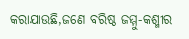କରାଯାଉଛି,ଜଣେ ବରିଷ୍ଠ ଜମ୍ମୁ-କଶ୍ମୀର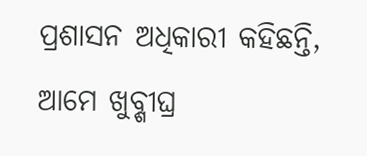ପ୍ରଶାସନ ଅଧିକାରୀ କହିଛନ୍ତି, ଆମେ ଖୁବ୍ଶୀଘ୍ର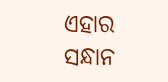ଏହାର ସନ୍ଧାନ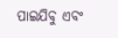ପାଇଯିବୁ ଏବଂ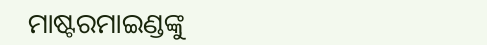ମାଷ୍ଟରମାଇଣ୍ଡଙ୍କୁ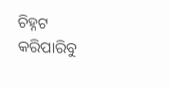ଚିହ୍ନଟ କରିପାରିବୁ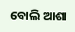ବୋଲି ଆଶା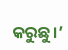କରୁଛୁ।’